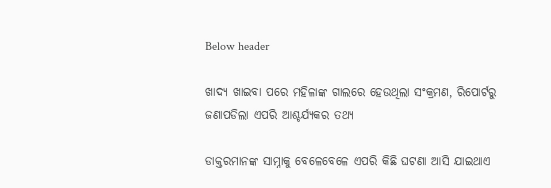Below header

ଖାଦ୍ୟ ଖାଇବା ପରେ ମହିଳାଙ୍କ ଗାଲରେ ହେଉଥିଲା ସଂକ୍ରମଣ, ରିପୋର୍ଟରୁ ଜଣାପଡିଲା ଏପରି ଆଶ୍ଚର୍ଯ୍ୟକର ତଥ୍ୟ

ଡାକ୍ତରମାନଙ୍କ ସାମ୍ନାକୁ ବେଳେବେଳେ ଏପରି କିଛି ଘଟଣା ଆସି ଯାଇଥାଏ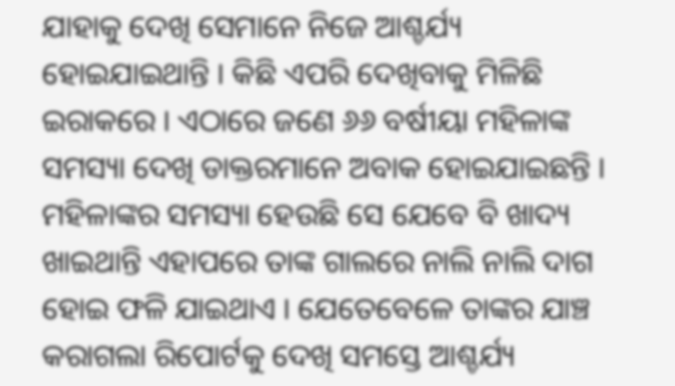ଯାହାକୁ ଦେଖି ସେମାନେ ନିଜେ ଆଶ୍ଚର୍ଯ୍ୟ ହୋଇଯାଇଥାନ୍ତି । କିଛି ଏପରି ଦେଖିବାକୁ ମିଳିଛି ଇରାକରେ । ଏଠାରେ ଜଣେ ୬୬ ବର୍ଷୀୟା ମହିଳାଙ୍କ ସମସ୍ୟା ଦେଖି ଡାକ୍ତରମାନେ ଅବାକ ହୋଇଯାଇଛନ୍ତି । ମହିଳାଙ୍କର ସମସ୍ୟା ହେଉଛି ସେ ଯେବେ ବି ଖାଦ୍ୟ ଖାଇଥାନ୍ତି ଏହାପରେ ତାଙ୍କ ଗାଲରେ ନାଲି ନାଲି ଦାଗ ହୋଇ ଫଳି ଯାଇଥାଏ । ଯେତେବେଳେ ତାଙ୍କର ଯାଞ୍ଚ କରାଗଲା ରିପୋର୍ଟକୁ ଦେଖି ସମସ୍ତେ ଆଶ୍ଚର୍ଯ୍ୟ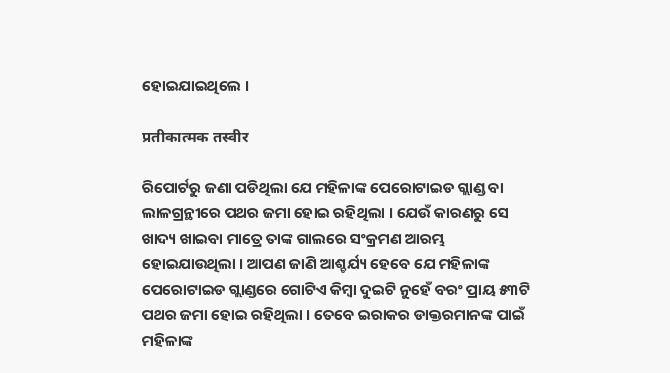ହୋଇଯାଇଥିଲେ ।

प्रतीकात्मक तस्वीर

ରିପୋର୍ଟରୁ ଜଣା ପଡିଥିଲା ଯେ ମହିଳାଙ୍କ ପେରୋଟାଇଡ ଗ୍ଲାଣ୍ଡ ବା ଲାଳଗ୍ରନ୍ଥୀରେ ପଥର ଜମା ହୋଇ ରହିଥିଲା । ଯେଉଁ କାରଣରୁ ସେ ଖାଦ୍ୟ ଖାଇବା ମାତ୍ରେ ତାଙ୍କ ଗାଲରେ ସଂକ୍ରମଣ ଆରମ୍ଭ ହୋଇଯାଉଥିଲା । ଆପଣ ଜାଣି ଆଶ୍ଚର୍ଯ୍ୟ ହେବେ ଯେ ମହିଳାଙ୍କ ପେରୋଟାଇଡ ଗ୍ଲାଣ୍ଡରେ ଗୋଟିଏ କିମ୍ବା ଦୁଇଟି ନୁହେଁ ବରଂ ପ୍ରାୟ ୫୩ଟି ପଥର ଜମା ହୋଇ ରହିଥିଲା । ତେବେ ଇରାକର ଡାକ୍ତରମାନଙ୍କ ପାଇଁ ମହିଳାଙ୍କ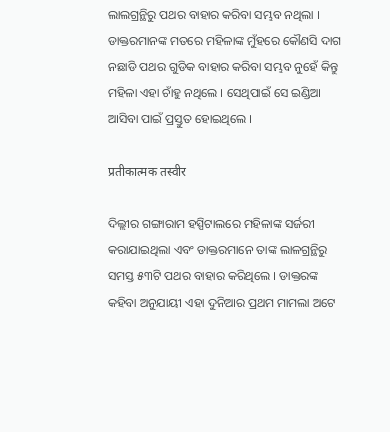ଲାଲଗ୍ରନ୍ଥିରୁ ପଥର ବାହାର କରିବା ସମ୍ଭବ ନଥିଲା । ଡାକ୍ତରମାନଙ୍କ ମତରେ ମହିଳାଙ୍କ ମୁଁହରେ କୌଣସି ଦାଗ ନଛାଡି ପଥର ଗୁଡିକ ବାହାର କରିବା ସମ୍ଭବ ନୁହେଁ କିନ୍ତୁ ମହିଳା ଏହା ଚାଁହୁ ନଥିଲେ । ସେଥିପାଇଁ ସେ ଇଣ୍ଡିଆ ଆସିବା ପାଇଁ ପ୍ରସ୍ତୁତ ହୋଇଥିଲେ ।

प्रतीकात्मक तस्वीर

ଦିଲ୍ଲୀର ଗଙ୍ଗାରାମ ହସ୍ପିଟାଲରେ ମହିଳାଙ୍କ ସର୍ଜରୀ କରାଯାଇଥିଲା ଏବଂ ଡାକ୍ତରମାନେ ତାଙ୍କ ଲାଳଗ୍ରନ୍ଥିରୁ ସମସ୍ତ ୫୩ଟି ପଥର ବାହାର କରିଥିଲେ । ଡାକ୍ତରଙ୍କ କହିବା ଅନୁଯାୟୀ ଏହା ଦୁନିଆର ପ୍ରଥମ ମାମଲା ଅଟେ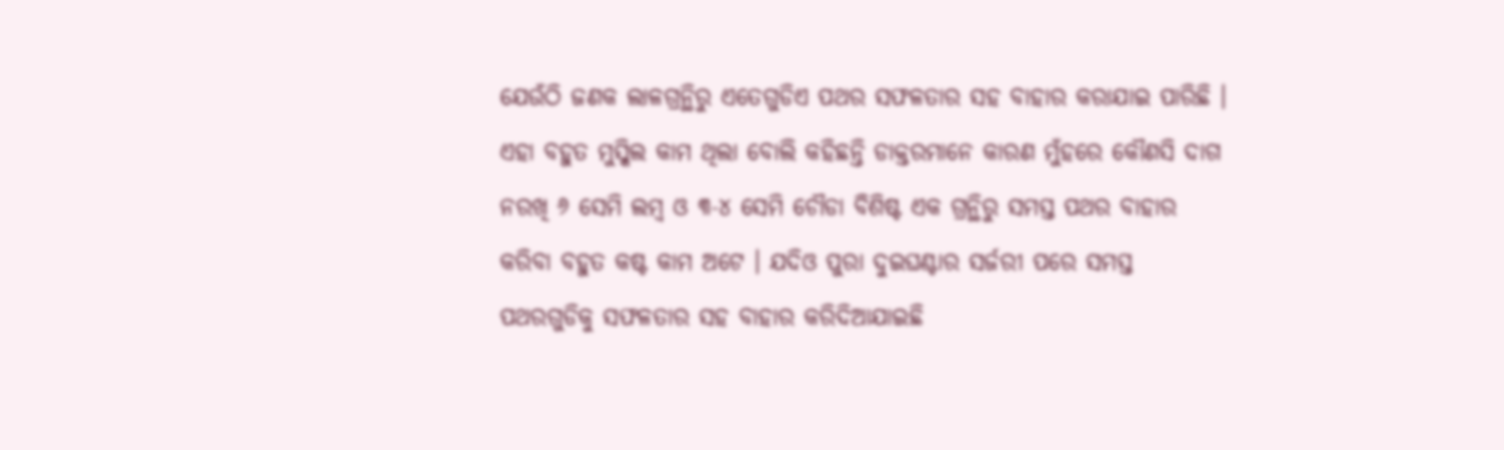ଯେଉଁଠି ଜଣକ ଲାଳଗ୍ରନ୍ଥିରୁ ଏତେଗୁଡିଏ ପଥର ସଫଳତାର ସହ ବାହାର କରାଯାଇ ପାରିଛି । ଏହା ବହୁତ ମୁସ୍କିଲ କାମ ଥିଲା ବୋଲି କହିଛନ୍ତି ଡାକ୍ତରମାନେ କାରଣ ମୁଁହରେ କୌଣସି ଦାଗ ନରଖି ୬ ସେମି ଲମ୍ବ ଓ ୩-୪ ସେମି ଚୌଡା ବିଶିଷ୍ଟ ଏକ ଗ୍ରନ୍ଥିରୁ ସମସ୍ତ ପଥର ବାହାର କରିବା ବହୁତ କଷ୍ଟ କାମ ଅଟେ । ଯଦିଓ ପୁରା ଦୁଇଘଣ୍ଟାର ସର୍ଜରୀ ପରେ ସମସ୍ତ ପଥରଗୁଡିକୁ ସଫଳତାର ସହ ବାହାର କରିଦିଆଯାଇଛି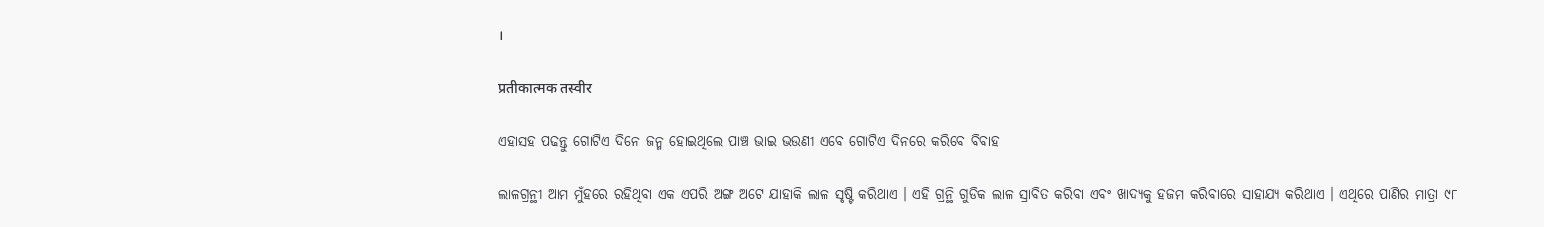।

प्रतीकात्मक तस्वीर

ଏହାସହ ପଢନ୍ତୁ ଗୋଟିଏ ଦିନେ ଜନ୍ମ ହୋଇଥିଲେ ପାଞ୍ଚ ଭାଇ ଭଉଣୀ ଏବେ ଗୋଟିଏ ଦିନରେ କରିବେ ବିବାହ

ଲାଳଗ୍ରନ୍ଥୀ ଆମ ମୁଁହରେ ରହିଥିବା ଏକ ଏପରି ଅଙ୍ଗ ଅଟେ ଯାହାକି ଲାଳ ସୃଷ୍ଟି କରିଥାଏ । ଏହି ଗ୍ରନ୍ଥି ଗୁଡିକ ଲାଳ ସ୍ରାବିତ କରିବା ଏବଂ ଖାଦ୍ୟକୁ ହଜମ କରିବାରେ ସାହାଯ୍ୟ କରିଥାଏ । ଏଥିରେ ପାଣିର ମାତ୍ରା ୯୮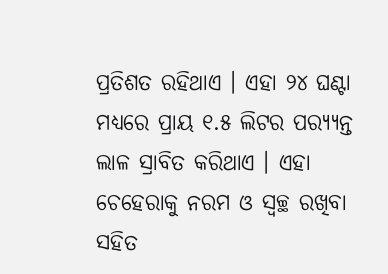ପ୍ରତିଶତ ରହିଥାଏ । ଏହା ୨୪ ଘଣ୍ଟା ମଧ୍ୟରେ ପ୍ରାୟ ୧.୫ ଲିଟର ପର‌୍ୟ୍ୟନ୍ତ ଲାଳ ସ୍ରାବିତ କରିଥାଏ । ଏହା ଚେହେରାକୁ ନରମ ଓ ସ୍ୱଚ୍ଛ ରଖିବା ସହିତ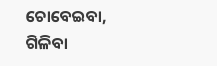ଚୋବେଇବା, ଗିଳିବା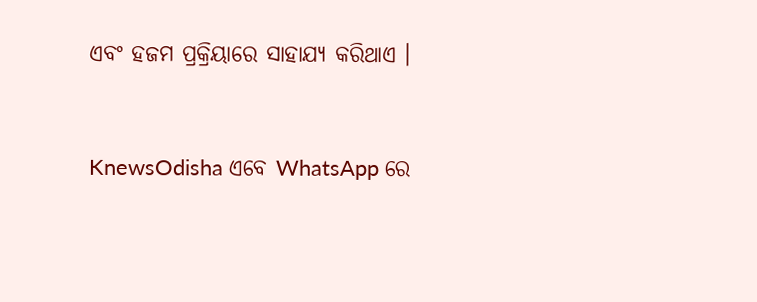ଏବଂ ହଜମ ପ୍ରକ୍ରିୟାରେ ସାହାଯ୍ୟ କରିଥାଏ ।


KnewsOdisha ଏବେ WhatsApp ରେ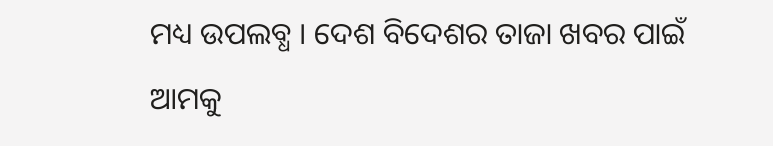ମଧ୍ୟ ଉପଲବ୍ଧ । ଦେଶ ବିଦେଶର ତାଜା ଖବର ପାଇଁ ଆମକୁ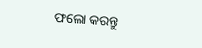ଫଲୋ କରନ୍ତୁ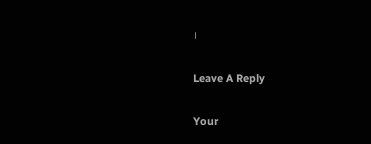।

Leave A Reply

Your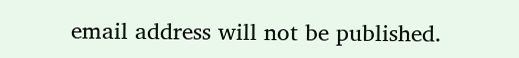email address will not be published.